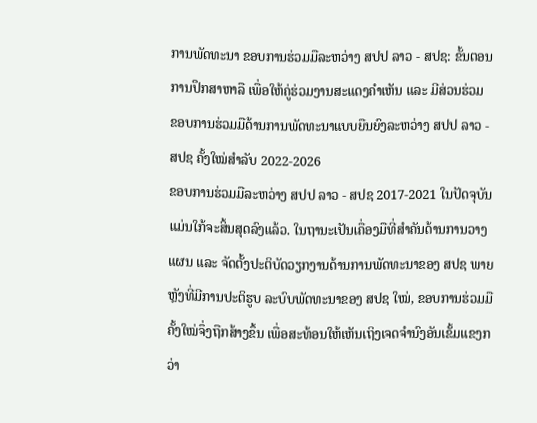ການພັດທະນາ ຂອບການຮ່ວມມືລະຫວ່າງ ສປປ ລາວ - ສປຊ: ຂັ້ນຕອນການປຶກສາຫາລື ເພື່ອໃຫ້ຄູ່ຮ່ວມງານສະແດງຄຳເຫັນ ແລະ ມີສ່ວນຮ່ວມ
ຂອບການຮ່ວມມືດ້ານການພັດທະນາແບບຍືນຍົງລະຫວ່າງ ສປປ ລາວ - ສປຊ ຄັ້ງໃໝ່ສຳລັບ 2022-2026
ຂອບການຮ່ວມມືລະຫວ່າງ ສປປ ລາວ - ສປຊ 2017-2021 ໃນປັດຈຸບັນແມ່ນໃກ້ຈະສິ້ນສຸດລົງແລ້ວ. ໃນຖານະເປັນເຄື່ອງມືທີ່ສຳຄັນດ້ານການວາງແຜນ ແລະ ຈັດຕັ້ງປະຕິບັດວຽກງານດ້ານການພັດທະນາຂອງ ສປຊ ພາຍຫຼັງທີ່ມີການປະຕິຮູບ ລະບົບພັດທະນາຂອງ ສປຊ ໃໝ່, ຂອບການຮ່ວມມືຄັ້ງໃໝ່ຈຶ່ງຖືກສ້າງຂຶ້ນ ເພື່ອສະທ້ອນໃຫ້ເຫັນເຖິງເຈດຈຳນົງອັນເຂັ້ມແຂງກວ່າ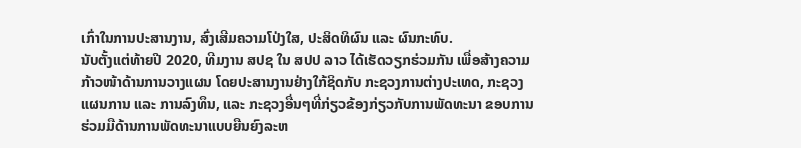ເກົ່າໃນການປະສານງານ, ສົ່ງເສີມຄວາມໂປ່ງໃສ, ປະສິດທິຜົນ ແລະ ຜົນກະທົບ.
ນັບຕັ້ງແຕ່ທ້າຍປີ 2020, ທີມງານ ສປຊ ໃນ ສປປ ລາວ ໄດ້ເຮັດວຽກຮ່ວມກັນ ເພື່ອສ້າງຄວາມກ້າວໜ້າດ້ານການວາງແຜນ ໂດຍປະສານງານຢ່າງໃກ້ຊິດກັບ ກະຊວງການຕ່າງປະເທດ, ກະຊວງແຜນການ ແລະ ການລົງທຶນ, ແລະ ກະຊວງອື່ນໆທີ່ກ່ຽວຂ້ອງກ່ຽວກັບການພັດທະນາ ຂອບການຮ່ວມມືດ້ານການພັດທະນາແບບຍືນຍົງລະຫ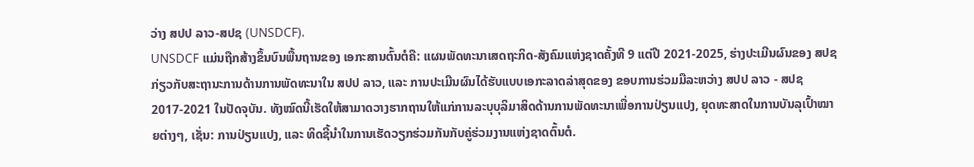ວ່າງ ສປປ ລາວ-ສປຊ (UNSDCF).
UNSDCF ແມ່ນຖືກສ້າງຂຶ້ນບົນພື້ນຖານຂອງ ເອກະສານຕົ້ນຕໍຄື: ແຜນພັດທະນາເສດຖະກິດ-ສັງຄົມແຫ່ງຊາດຄັ້ງທີ 9 ແຕ່ປີ 2021-2025, ຮ່າງປະເມີນຜົນຂອງ ສປຊ ກ່ຽວກັບສະຖານະການດ້ານການພັດທະນາໃນ ສປປ ລາວ, ແລະ ການປະເມີນຜົນໄດ້ຮັບແບບເອກະລາດລ່າສຸດຂອງ ຂອບການຮ່ວມມືລະຫວ່າງ ສປປ ລາວ - ສປຊ 2017-2021 ໃນປັດຈຸບັນ. ທັງໝົດນີ້ເຮັດໃຫ້ສາມາດວາງຮາກຖານໃຫ້ແກ່ການລະບຸບຸລິມາສິດດ້ານການພັດທະນາເພື່ອການປ່ຽນແປງ, ຍຸດທະສາດໃນການບັນລຸເປົ້າໝາຍຕ່າງໆ, ເຊັ່ນ: ການປ່ຽນແປງ, ແລະ ທິດຊີ້ນຳໃນການເຮັດວຽກຮ່ວມກັນກັບຄູ່ຮ່ວມງານແຫ່ງຊາດຕົ້ນຕໍ.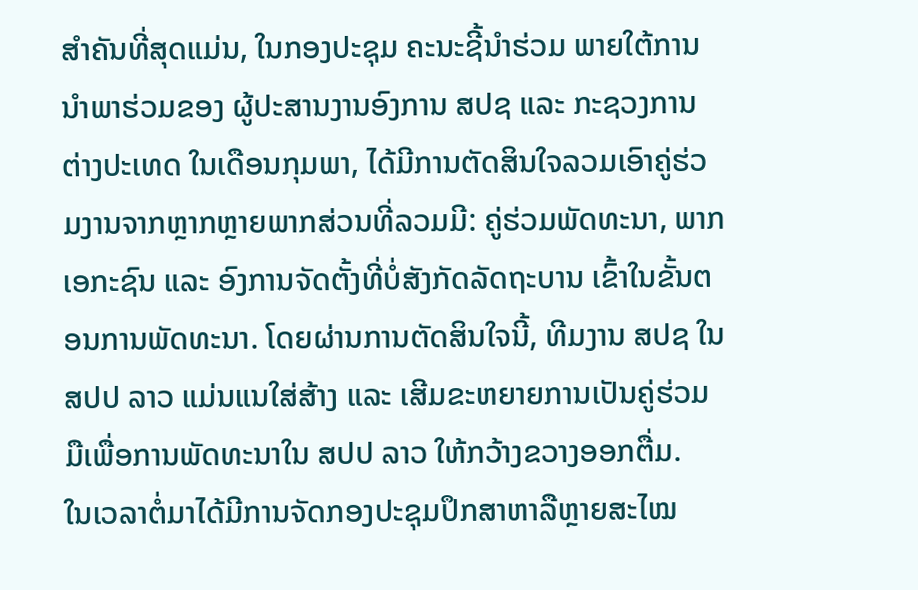ສຳຄັນທີ່ສຸດແມ່ນ, ໃນກອງປະຊຸມ ຄະນະຊີ້ນຳຮ່ວມ ພາຍໃຕ້ການນຳພາຮ່ວມຂອງ ຜູ້ປະສານງານອົງການ ສປຊ ແລະ ກະຊວງການຕ່າງປະເທດ ໃນເດືອນກຸມພາ, ໄດ້ມີການຕັດສິນໃຈລວມເອົາຄູ່ຮ່ວມງານຈາກຫຼາກຫຼາຍພາກສ່ວນທີ່ລວມມີ: ຄູ່ຮ່ວມພັດທະນາ, ພາກເອກະຊົນ ແລະ ອົງການຈັດຕັ້ງທີ່ບໍ່ສັງກັດລັດຖະບານ ເຂົ້າໃນຂັ້ນຕອນການພັດທະນາ. ໂດຍຜ່ານການຕັດສິນໃຈນີ້, ທີມງານ ສປຊ ໃນ ສປປ ລາວ ແມ່ນແນໃສ່ສ້າງ ແລະ ເສີມຂະຫຍາຍການເປັນຄູ່ຮ່ວມມືເພື່ອການພັດທະນາໃນ ສປປ ລາວ ໃຫ້ກວ້າງຂວາງອອກຕື່ມ.
ໃນເວລາຕໍ່ມາໄດ້ມີການຈັດກອງປະຊຸມປຶກສາຫາລືຫຼາຍສະໄໝ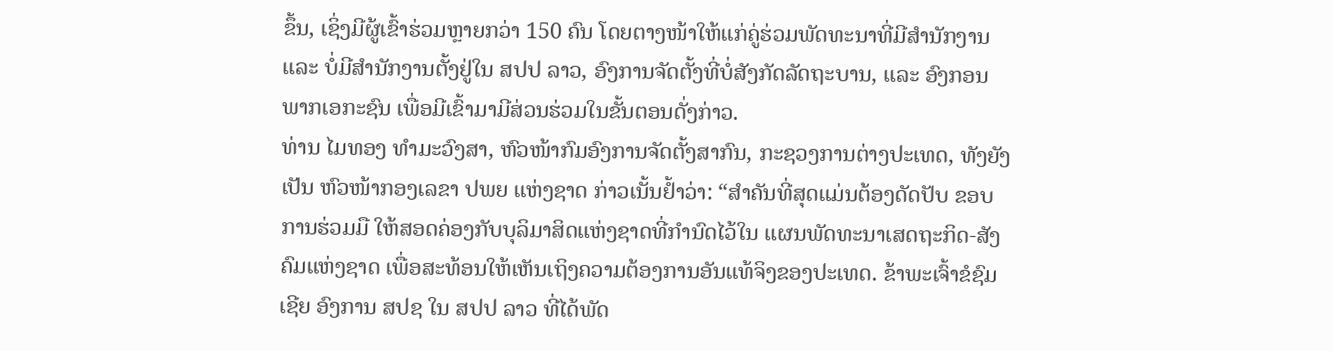ຂຶ້ນ, ເຊິ່ງມີຜູ້ເຂົ້າຮ່ວມຫຼາຍກວ່າ 150 ຄົນ ໂດຍຕາງໜ້າໃຫ້ແກ່ຄູ່ຮ່ວມພັດທະນາທີ່ມີສຳນັກງານ ແລະ ບໍ່ມີສຳນັກງານຕັ້ງຢູ່ໃນ ສປປ ລາວ, ອົງການຈັດຕັ້ງທີ່ບໍ່ສັງກັດລັດຖະບານ, ແລະ ອົງກອນພາກເອກະຊົນ ເພື່ອມີເຂົ້າມາມີສ່ວນຮ່ວມໃນຂັ້ນຕອນດັ່ງກ່າວ.
ທ່ານ ໄມທອງ ທຳມະວົງສາ, ຫົວໜ້າກົມອົງການຈັດຕັ້ງສາກົນ, ກະຊວງການຕ່າງປະເທດ, ທັງຍັງເປັນ ຫົວໜ້າກອງເລຂາ ປພຍ ແຫ່ງຊາດ ກ່າວເນັ້ນຢ້ຳວ່າ: “ສຳຄັນທີ່ສຸດແມ່ນຕ້ອງດັດປັບ ຂອບການຮ່ວມມື ໃຫ້ສອດຄ່ອງກັບບຸລິມາສິດແຫ່ງຊາດທີ່ກຳນົດໄວ້ໃນ ແຜນພັດທະນາເສດຖະກິດ-ສັງຄົມແຫ່ງຊາດ ເພື່ອສະທ້ອນໃຫ້ເຫັນເຖິງຄວາມຕ້ອງການອັນແທ້ຈິງຂອງປະເທດ. ຂ້າພະເຈົ້າຂໍຊົມເຊີຍ ອົງການ ສປຊ ໃນ ສປປ ລາວ ທີ່ໄດ້ພັດ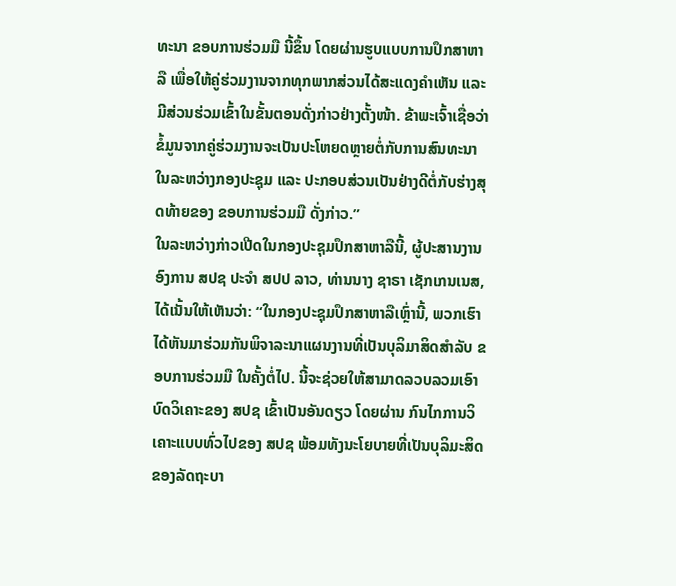ທະນາ ຂອບການຮ່ວມມື ນີ້ຂຶ້ນ ໂດຍຜ່ານຮູບແບບການປຶກສາຫາລື ເພື່ອໃຫ້ຄູ່ຮ່ວມງານຈາກທຸກພາກສ່ວນໄດ້ສະແດງຄຳເຫັນ ແລະ ມີສ່ວນຮ່ວມເຂົ້າໃນຂັ້ນຕອນດັ່ງກ່າວຢ່າງຕັ້ງໜ້າ. ຂ້າພະເຈົ້າເຊື່ອວ່າຂໍ້ມູນຈາກຄູ່ຮ່ວມງານຈະເປັນປະໂຫຍດຫຼາຍຕໍ່ກັບການສົນທະນາໃນລະຫວ່າງກອງປະຊຸມ ແລະ ປະກອບສ່ວນເປັນຢ່າງດີຕໍ່ກັບຮ່າງສຸດທ້າຍຂອງ ຂອບການຮ່ວມມື ດັ່ງກ່າວ.”
ໃນລະຫວ່າງກ່າວເປີດໃນກອງປະຊຸມປຶກສາຫາລືນີ້, ຜູ້ປະສານງານອົງການ ສປຊ ປະຈຳ ສປປ ລາວ, ທ່ານນາງ ຊາຣາ ເຊັກເກນເນສ, ໄດ້ເນັ້ນໃຫ້ເຫັນວ່າ: “ໃນກອງປະຊຸມປຶກສາຫາລືເຫຼົ່ານີ້, ພວກເຮົາໄດ້ຫັນມາຮ່ວມກັນພິຈາລະນາແຜນງານທີ່ເປັນບຸລິມາສິດສຳລັບ ຂອບການຮ່ວມມື ໃນຄັ້ງຕໍ່ໄປ. ນີ້ຈະຊ່ວຍໃຫ້ສາມາດລວບລວມເອົາບົດວິເຄາະຂອງ ສປຊ ເຂົ້າເປັນອັນດຽວ ໂດຍຜ່ານ ກົນໄກການວິເຄາະແບບທົ່ວໄປຂອງ ສປຊ ພ້ອມທັງນະໂຍບາຍທີ່ເປັນບຸລິມະສິດຂອງລັດຖະບາ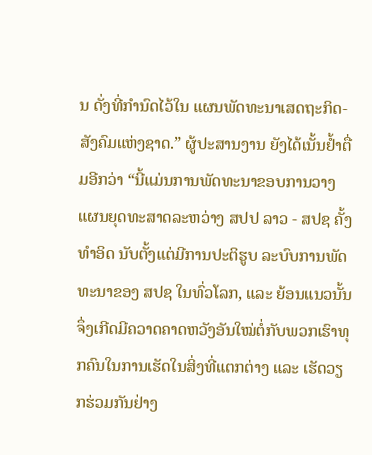ນ ດັ່ງທີ່ກຳນົດໄວ້ໃນ ແຜນພັດທະນາເສດຖະກິດ-ສັງຄົມແຫ່ງຊາດ.” ຜູ້ປະສານງານ ຍັງໄດ້ເນັ້ນຢ້ຳຕື່ມອີກວ່າ “ນີ້ແມ່ນການພັດທະນາຂອບການວາງແຜນຍຸດທະສາດລະຫວ່າງ ສປປ ລາວ - ສປຊ ຄັ້ງທຳອິດ ນັບຕັ້ງແຕ່ມີການປະຕິຮູບ ລະບົບການພັດທະນາຂອງ ສປຊ ໃນທົ່ວໂລກ, ແລະ ຍ້ອນແນວນັ້ນຈຶ່ງເກີດມີຄວາດຄາດຫວັງອັນໃໝ່ຕໍ່ກັບພວກເຮົາທຸກຄົນໃນການເຮັດໃນສິ່ງທີ່ແຕກຕ່າງ ແລະ ເຮັດວຽກຮ່ວມກັນຢ່າງ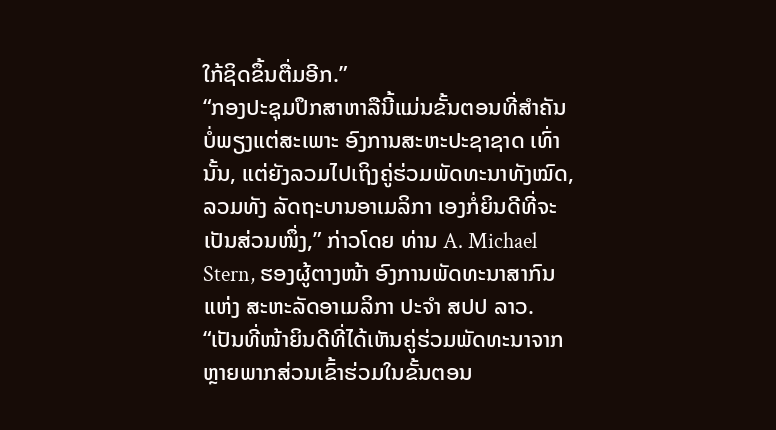ໃກ້ຊິດຂຶ້ນຕື່ມອີກ.”
“ກອງປະຊຸມປຶກສາຫາລືນີ້ແມ່ນຂັ້ນຕອນທີ່ສຳຄັນບໍ່ພຽງແຕ່ສະເພາະ ອົງການສະຫະປະຊາຊາດ ເທົ່ານັ້ນ, ແຕ່ຍັງລວມໄປເຖິງຄູ່ຮ່ວມພັດທະນາທັງໝົດ, ລວມທັງ ລັດຖະບານອາເມລິກາ ເອງກໍ່ຍິນດີທີ່ຈະເປັນສ່ວນໜຶ່ງ,” ກ່າວໂດຍ ທ່ານ A. Michael Stern, ຮອງຜູ້ຕາງໜ້າ ອົງການພັດທະນາສາກົນ ແຫ່ງ ສະຫະລັດອາເມລິກາ ປະຈຳ ສປປ ລາວ. “ເປັນທີ່ໜ້າຍິນດີທີ່ໄດ້ເຫັນຄູ່ຮ່ວມພັດທະນາຈາກຫຼາຍພາກສ່ວນເຂົ້າຮ່ວມໃນຂັ້ນຕອນ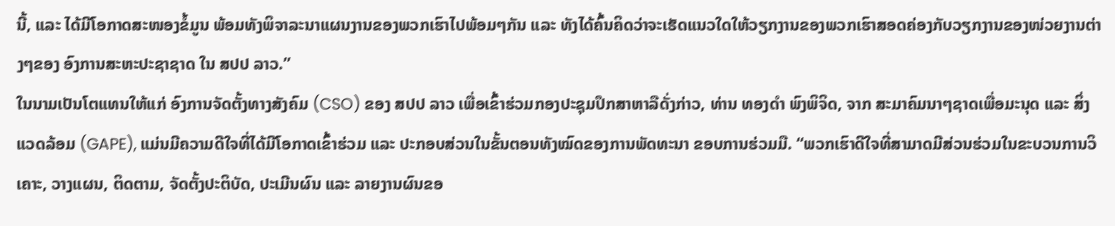ນີ້, ແລະ ໄດ້ມີໂອກາດສະໜອງຂໍ້ມູນ ພ້ອມທັງພິຈາລະນາແຜນງານຂອງພວກເຮົາໄປພ້ອມໆກັນ ແລະ ທັງໄດ້ຄົ້ນຄິດວ່າຈະເຮັດແນວໃດໃຫ້ວຽກງານຂອງພວກເຮົາສອດຄ່ອງກັບວຽກງານຂອງໜ່ວຍງານຕ່າງໆຂອງ ອົງການສະຫະປະຊາຊາດ ໃນ ສປປ ລາວ.”
ໃນນາມເປັນໂຕແທນໃຫ້ແກ່ ອົງການຈັດຕັ້ງທາງສັງຄົມ (CSO) ຂອງ ສປປ ລາວ ເພື່ອເຂົ້າຮ່ວມກອງປະຊຸມປຶກສາຫາລືດັ່ງກ່າວ, ທ່ານ ທອງດຳ ພົງພິຈິດ, ຈາກ ສະມາຄົມນາໆຊາດເພື່ອມະນຸດ ແລະ ສິ່ງແວດລ້ອມ (GAPE), ແມ່ນມີຄວາມດີໃຈທີ່ໄດ້ມີໂອກາດເຂົ້າຮ່ວມ ແລະ ປະກອບສ່ວນໃນຂັ້ນຕອນທັງໝົດຂອງການພັດທະນາ ຂອບການຮ່ວມມື. “ພວກເຮົາດີໃຈທີ່ສາມາດມີສ່ວນຮ່ວມໃນຂະບວນການວິເຄາະ, ວາງແຜນ, ຕິດຕາມ, ຈັດຕັ້ງປະຕິບັດ, ປະເມີນຜົນ ແລະ ລາຍງານຜົນຂອ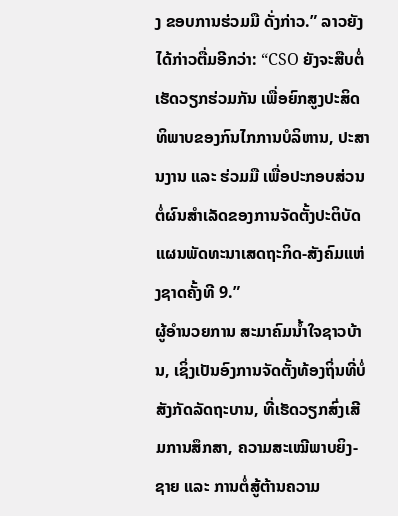ງ ຂອບການຮ່ວມມື ດັ່ງກ່າວ.” ລາວຍັງໄດ້ກ່າວຕື່ມອີກວ່າ: “CSO ຍັງຈະສືບຕໍ່ເຮັດວຽກຮ່ວມກັນ ເພື່ອຍົກສູງປະສິດທິພາບຂອງກົນໄກການບໍລິຫານ, ປະສານງານ ແລະ ຮ່ວມມື ເພື່ອປະກອບສ່ວນຕໍ່ຜົນສຳເລັດຂອງການຈັດຕັ້ງປະຕິບັດ ແຜນພັດທະນາເສດຖະກິດ-ສັງຄົມແຫ່ງຊາດຄັ້ງທີ 9.”
ຜູ້ອຳນວຍການ ສະມາຄົມນ້ຳໃຈຊາວບ້ານ, ເຊິ່ງເປັນອົງການຈັດຕັ້ງທ້ອງຖິ່ນທີ່ບໍ່ສັງກັດລັດຖະບານ, ທີ່ເຮັດວຽກສົ່ງເສີມການສຶກສາ, ຄວາມສະເໝີພາບຍິງ-ຊາຍ ແລະ ການຕໍ່ສູ້ຕ້ານຄວາມ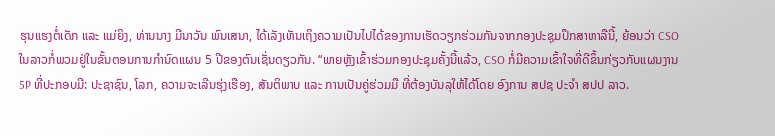ຮຸນແຮງຕໍ່ເດັກ ແລະ ແມ່ຍິງ, ທ່ານນາງ ມີນາວັນ ພົນເສນາ, ໄດ້ເລັງເຫັນເຖິງຄວາມເປັນໄປໄດ້ຂອງການເຮັດວຽກຮ່ວມກັນຈາກກອງປະຊຸມປຶກສາຫາລືນີ້, ຍ້ອນວ່າ CSO ໃນລາວກໍ່ພວມຢູ່ໃນຂັ້ນຕອນການກຳນົດແຜນ 5 ປີຂອງຕົນເຊັ່ນດຽວກັນ. “ພາຍຫຼັງເຂົ້າຮ່ວມກອງປະຊຸມຄັ້ງນີ້ແລ້ວ, CSO ກໍ່ມີຄວາມເຂົ້າໃຈທີ່ດີຂຶ້ນກ່ຽວກັບແຜນງານ 5P ທີ່ປະກອບມີ: ປະຊາຊົນ, ໂລກ, ຄວາມຈະເລີນຮຸ່ງເຮືອງ, ສັນຕິພາບ ແລະ ການເປັນຄູ່ຮ່ວມມື ທີ່ຕ້ອງບັນລຸໃຫ້ໄດ້ໂດຍ ອົງການ ສປຊ ປະຈຳ ສປປ ລາວ.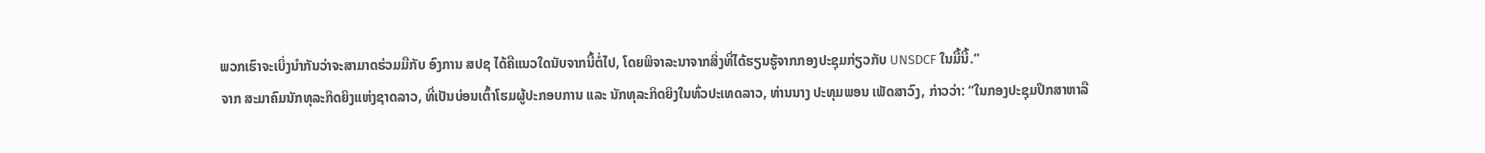ພວກເຮົາຈະເບິ່ງນຳກັນວ່າຈະສາມາດຮ່ວມມືກັບ ອົງການ ສປຊ ໄດ້ຄືແນວໃດນັບຈາກນີ້ຕໍ່ໄປ, ໂດຍພິຈາລະນາຈາກສິ່ງທີ່ໄດ້ຮຽນຮູ້ຈາກກອງປະຊຸມກ່ຽວກັບ UNSDCF ໃນມື້ນີ້.”
ຈາກ ສະມາຄົມນັກທຸລະກິດຍິງແຫ່ງຊາດລາວ, ທີ່ເປັນບ່ອນເຕົ້າໂຮມຜູ້ປະກອບການ ແລະ ນັກທຸລະກິດຍິງໃນທົ່ວປະເທດລາວ, ທ່ານນາງ ປະທຸມພອນ ເພັດສາວົງ, ກ່າວວ່າ: “ໃນກອງປະຊຸມປຶກສາຫາລື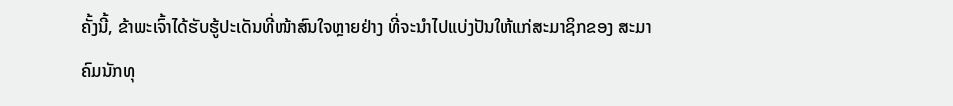ຄັ້ງນີ້, ຂ້າພະເຈົ້າໄດ້ຮັບຮູ້ປະເດັນທີ່ໜ້າສົນໃຈຫຼາຍຢ່າງ ທີ່ຈະນຳໄປແບ່ງປັນໃຫ້ແກ່ສະມາຊິກຂອງ ສະມາຄົມນັກທຸ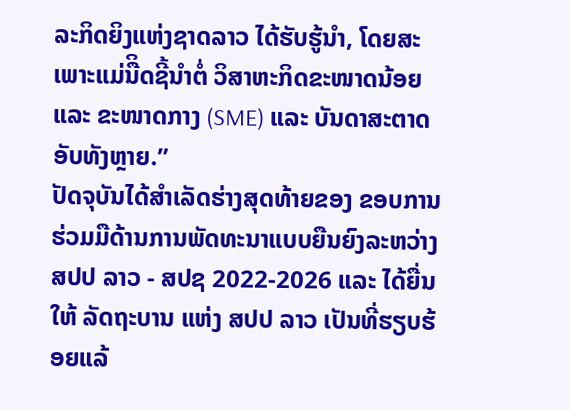ລະກິດຍິງແຫ່ງຊາດລາວ ໄດ້ຮັບຮູ້ນຳ, ໂດຍສະເພາະແມ່ນືິດຊີ້ນຳຕໍ່ ວິສາຫະກິດຂະໜາດນ້ອຍ ແລະ ຂະໜາດກາງ (SME) ແລະ ບັນດາສະຕາດອັບທັງຫຼາຍ.”
ປັດຈຸບັນໄດ້ສຳເລັດຮ່າງສຸດທ້າຍຂອງ ຂອບການຮ່ວມມືດ້ານການພັດທະນາແບບຍືນຍົງລະຫວ່າງ ສປປ ລາວ - ສປຊ 2022-2026 ແລະ ໄດ້ຍື່ນໃຫ້ ລັດຖະບານ ແຫ່ງ ສປປ ລາວ ເປັນທີ່ຮຽບຮ້ອຍແລ້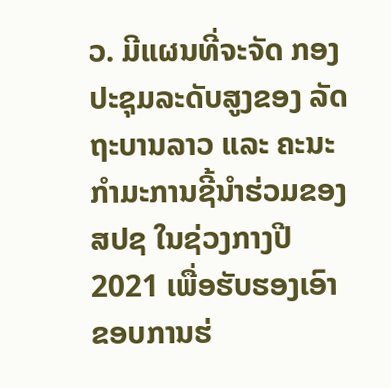ວ. ມີແຜນທີ່ຈະຈັດ ກອງປະຊຸມລະດັບສູງຂອງ ລັດຖະບານລາວ ແລະ ຄະນະກຳມະການຊີ້ນຳຮ່ວມຂອງ ສປຊ ໃນຊ່ວງກາງປີ 2021 ເພື່ອຮັບຮອງເອົາ ຂອບການຮ່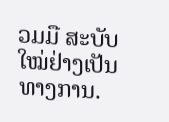ວມມື ສະບັບໃໝ່ຢ່າງເປັນທາງການ.